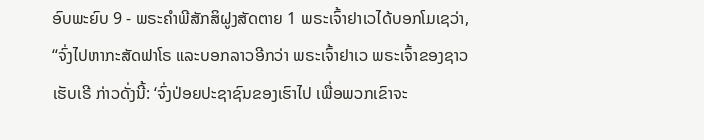ອົບພະຍົບ 9 - ພຣະຄຳພີສັກສິຝູງສັດຕາຍ 1 ພຣະເຈົ້າຢາເວໄດ້ບອກໂມເຊວ່າ, “ຈົ່ງໄປຫາກະສັດຟາໂຣ ແລະບອກລາວອີກວ່າ ພຣະເຈົ້າຢາເວ ພຣະເຈົ້າຂອງຊາວເຮັບເຣີ ກ່າວດັ່ງນີ້: ‘ຈົ່ງປ່ອຍປະຊາຊົນຂອງເຮົາໄປ ເພື່ອພວກເຂົາຈະ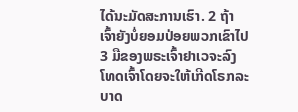ໄດ້ນະມັດສະການເຮົາ. 2 ຖ້າເຈົ້າຍັງບໍ່ຍອມປ່ອຍພວກເຂົາໄປ 3 ມືຂອງພຣະເຈົ້າຢາເວຈະລົງໂທດເຈົ້າໂດຍຈະໃຫ້ເກີດໂຣກລະບາດ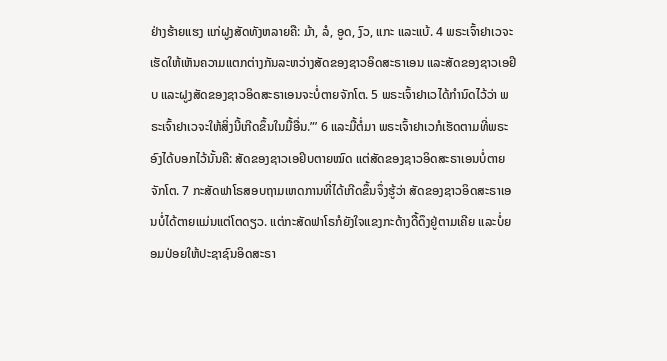ຢ່າງຮ້າຍແຮງ ແກ່ຝູງສັດທັງຫລາຍຄື: ມ້າ, ລໍ, ອູດ, ງົວ, ແກະ ແລະແບ້. 4 ພຣະເຈົ້າຢາເວຈະເຮັດໃຫ້ເຫັນຄວາມແຕກຕ່າງກັນລະຫວ່າງສັດຂອງຊາວອິດສະຣາເອນ ແລະສັດຂອງຊາວເອຢິບ ແລະຝູງສັດຂອງຊາວອິດສະຣາເອນຈະບໍ່ຕາຍຈັກໂຕ. 5 ພຣະເຈົ້າຢາເວໄດ້ກຳນົດໄວ້ວ່າ ພຣະເຈົ້າຢາເວຈະໃຫ້ສິ່ງນີ້ເກີດຂຶ້ນໃນມື້ອື່ນ.”’ 6 ແລະມື້ຕໍ່ມາ ພຣະເຈົ້າຢາເວກໍເຮັດຕາມທີ່ພຣະອົງໄດ້ບອກໄວ້ນັ້ນຄື: ສັດຂອງຊາວເອຢິບຕາຍໝົດ ແຕ່ສັດຂອງຊາວອິດສະຣາເອນບໍ່ຕາຍຈັກໂຕ. 7 ກະສັດຟາໂຣສອບຖາມເຫດການທີ່ໄດ້ເກີດຂຶ້ນຈຶ່ງຮູ້ວ່າ ສັດຂອງຊາວອິດສະຣາເອນບໍ່ໄດ້ຕາຍແມ່ນແຕ່ໂຕດຽວ. ແຕ່ກະສັດຟາໂຣກໍຍັງໃຈແຂງກະດ້າງດື້ດຶງຢູ່ຕາມເຄີຍ ແລະບໍ່ຍອມປ່ອຍໃຫ້ປະຊາຊົນອິດສະຣາ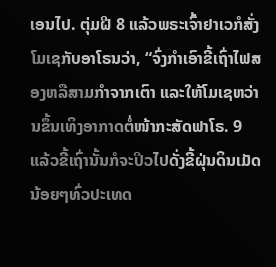ເອນໄປ. ຕຸ່ມຝີ 8 ແລ້ວພຣະເຈົ້າຢາເວກໍສັ່ງໂມເຊກັບອາໂຣນວ່າ, “ຈົ່ງກຳເອົາຂີ້ເຖົ່າໄຟສອງຫລືສາມກຳຈາກເຕົາ ແລະໃຫ້ໂມເຊຫວ່ານຂຶ້ນເທິງອາກາດຕໍ່ໜ້າກະສັດຟາໂຣ. 9 ແລ້ວຂີ້ເຖົ່ານັ້ນກໍຈະປິວໄປດັ່ງຂີ້ຝຸ່ນດິນເມັດນ້ອຍໆທົ່ວປະເທດ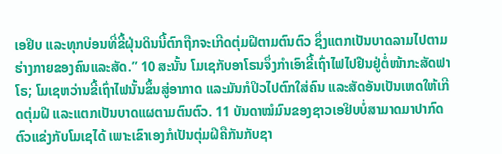ເອຢິບ ແລະທຸກບ່ອນທີ່ຂີ້ຝຸ່ນດິນນີ້ຕົກຖືກຈະເກີດຕຸ່ມຝີຕາມຕົນຕົວ ຊຶ່ງແຕກເປັນບາດລາມໄປຕາມຮ່າງກາຍຂອງຄົນແລະສັດ.” 10 ສະນັ້ນ ໂມເຊກັບອາໂຣນຈຶ່ງກຳເອົາຂີ້ເຖົ່າໄຟໄປຢືນຢູ່ຕໍ່ໜ້າກະສັດຟາໂຣ; ໂມເຊຫວ່ານຂີ້ເຖົ່າໄຟນັ້ນຂຶ້ນສູ່ອາກາດ ແລະມັນກໍປິວໄປຕົກໃສ່ຄົນ ແລະສັດອັນເປັນເຫດໃຫ້ເກີດຕຸ່ມຝີ ແລະແຕກເປັນບາດແຜຕາມຕົນຕົວ. 11 ບັນດາໝໍມົນຂອງຊາວເອຢິບບໍ່ສາມາດມາປາກົດຕົວແຂ່ງກັບໂມເຊໄດ້ ເພາະເຂົາເອງກໍເປັນຕຸ່ມຝີຄືກັນກັບຊາ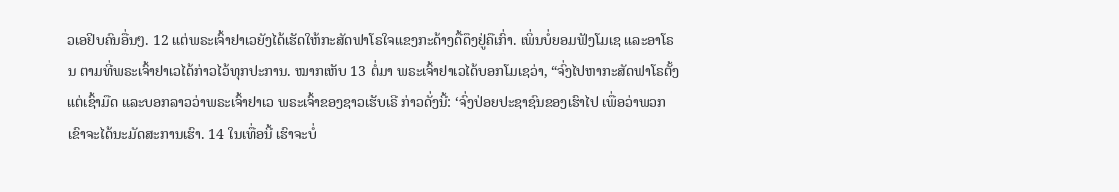ວເອຢິບຄົນອື່ນໆ. 12 ແຕ່ພຣະເຈົ້າຢາເວຍັງໄດ້ເຮັດໃຫ້ກະສັດຟາໂຣໃຈແຂງກະດ້າງດື້ດຶງຢູ່ຄືເກົ່າ. ເພິ່ນບໍ່ຍອມຟັງໂມເຊ ແລະອາໂຣນ ຕາມທີ່ພຣະເຈົ້າຢາເວໄດ້ກ່າວໄວ້ທຸກປະການ. ໝາກເຫັບ 13 ຕໍ່ມາ ພຣະເຈົ້າຢາເວໄດ້ບອກໂມເຊວ່າ, “ຈົ່ງໄປຫາກະສັດຟາໂຣຕັ້ງແຕ່ເຊົ້າມືດ ແລະບອກລາວວ່າພຣະເຈົ້າຢາເວ ພຣະເຈົ້າຂອງຊາວເຮັບເຣີ ກ່າວດັ່ງນີ້: ‘ຈົ່ງປ່ອຍປະຊາຊົນຂອງເຮົາໄປ ເພື່ອວ່າພວກເຂົາຈະໄດ້ນະມັດສະການເຮົາ. 14 ໃນເທື່ອນີ້ ເຮົາຈະບໍ່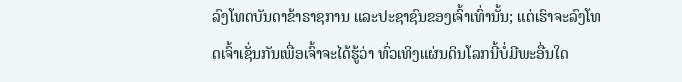ລົງໂທດບັນດາຂ້າຣາຊການ ແລະປະຊາຊົນຂອງເຈົ້າເທົ່ານັ້ນ; ແຕ່ເຮົາຈະລົງໂທດເຈົ້າເຊັ່ນກັນເພື່ອເຈົ້າຈະໄດ້ຮູ້ວ່າ ທົ່ວເທິງແຜ່ນດິນໂລກນີ້ບໍ່ມີພະອື່ນໃດ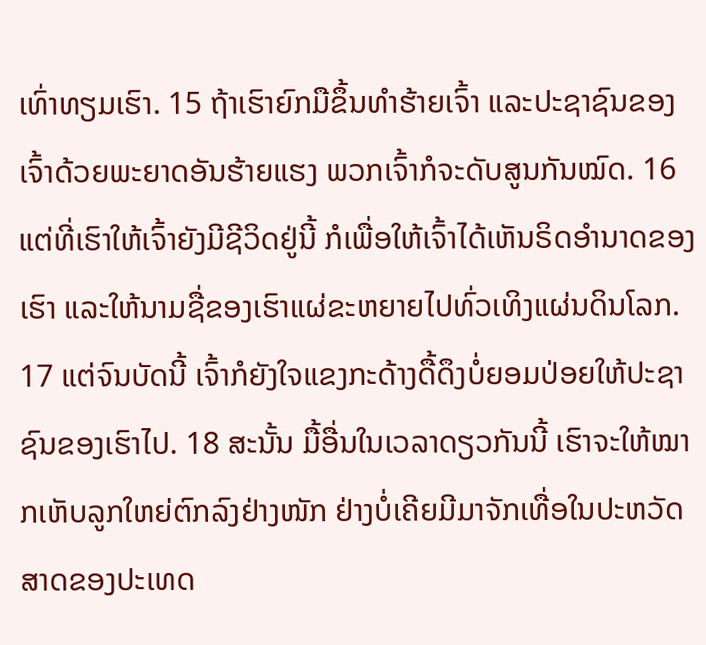ເທົ່າທຽມເຮົາ. 15 ຖ້າເຮົາຍົກມືຂຶ້ນທຳຮ້າຍເຈົ້າ ແລະປະຊາຊົນຂອງເຈົ້າດ້ວຍພະຍາດອັນຮ້າຍແຮງ ພວກເຈົ້າກໍຈະດັບສູນກັນໝົດ. 16 ແຕ່ທີ່ເຮົາໃຫ້ເຈົ້າຍັງມີຊີວິດຢູ່ນີ້ ກໍເພື່ອໃຫ້ເຈົ້າໄດ້ເຫັນຣິດອຳນາດຂອງເຮົາ ແລະໃຫ້ນາມຊື່ຂອງເຮົາແຜ່ຂະຫຍາຍໄປທົ່ວເທິງແຜ່ນດິນໂລກ. 17 ແຕ່ຈົນບັດນີ້ ເຈົ້າກໍຍັງໃຈແຂງກະດ້າງດື້ດຶງບໍ່ຍອມປ່ອຍໃຫ້ປະຊາຊົນຂອງເຮົາໄປ. 18 ສະນັ້ນ ມື້ອື່ນໃນເວລາດຽວກັນນີ້ ເຮົາຈະໃຫ້ໝາກເຫັບລູກໃຫຍ່ຕົກລົງຢ່າງໜັກ ຢ່າງບໍ່ເຄີຍມີມາຈັກເທື່ອໃນປະຫວັດສາດຂອງປະເທດ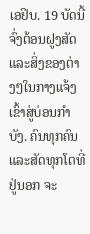ເອຢິບ. 19 ບັດນີ້ ຈົ່ງຕ້ອນຝູງສັດ ແລະສິ່ງຂອງຕ່າງໆໃນກາງແຈ້ງເຂົ້າສູ່ບ່ອນກຳບັງ. ຄົນທຸກຄົນແລະສັດທຸກໂຕທີ່ຢູ່ນອກ ຈະ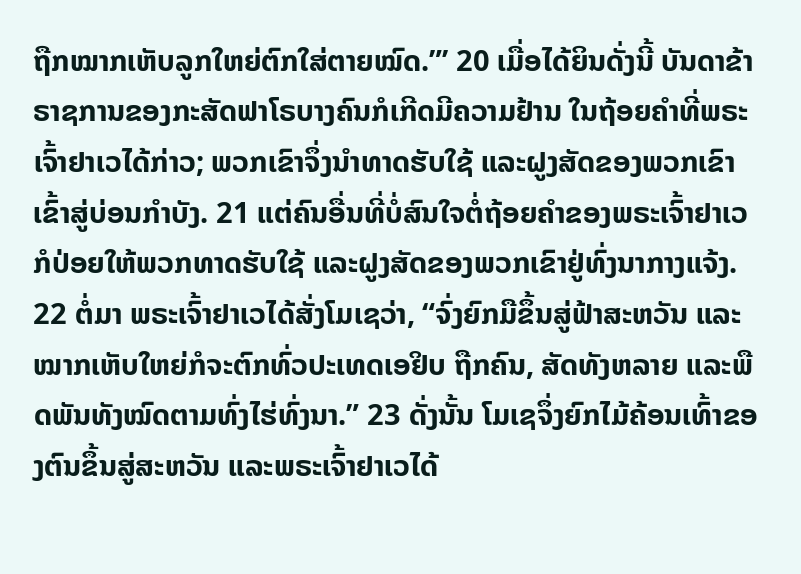ຖືກໝາກເຫັບລູກໃຫຍ່ຕົກໃສ່ຕາຍໝົດ.”’ 20 ເມື່ອໄດ້ຍິນດັ່ງນີ້ ບັນດາຂ້າຣາຊການຂອງກະສັດຟາໂຣບາງຄົນກໍເກີດມີຄວາມຢ້ານ ໃນຖ້ອຍຄຳທີ່ພຣະເຈົ້າຢາເວໄດ້ກ່າວ; ພວກເຂົາຈຶ່ງນຳທາດຮັບໃຊ້ ແລະຝູງສັດຂອງພວກເຂົາເຂົ້າສູ່ບ່ອນກຳບັງ. 21 ແຕ່ຄົນອື່ນທີ່ບໍ່ສົນໃຈຕໍ່ຖ້ອຍຄຳຂອງພຣະເຈົ້າຢາເວ ກໍປ່ອຍໃຫ້ພວກທາດຮັບໃຊ້ ແລະຝູງສັດຂອງພວກເຂົາຢູ່ທົ່ງນາກາງແຈ້ງ. 22 ຕໍ່ມາ ພຣະເຈົ້າຢາເວໄດ້ສັ່ງໂມເຊວ່າ, “ຈົ່ງຍົກມືຂຶ້ນສູ່ຟ້າສະຫວັນ ແລະໝາກເຫັບໃຫຍ່ກໍຈະຕົກທົ່ວປະເທດເອຢິບ ຖືກຄົນ, ສັດທັງຫລາຍ ແລະພືດພັນທັງໝົດຕາມທົ່ງໄຮ່ທົ່ງນາ.” 23 ດັ່ງນັ້ນ ໂມເຊຈຶ່ງຍົກໄມ້ຄ້ອນເທົ້າຂອງຕົນຂຶ້ນສູ່ສະຫວັນ ແລະພຣະເຈົ້າຢາເວໄດ້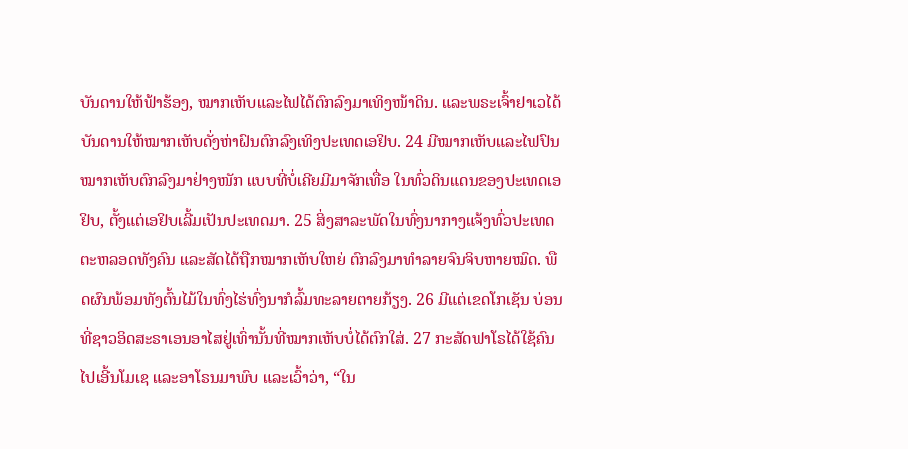ບັນດານໃຫ້ຟ້າຮ້ອງ, ໝາກເຫັບແລະໄຟໄດ້ຕົກລົງມາເທິງໜ້າດິນ. ແລະພຣະເຈົ້າຢາເວໄດ້ບັນດານໃຫ້ໝາກເຫັບດັ່ງຫ່າຝົນຕົກລົງເທິງປະເທດເອຢິບ. 24 ມີໝາກເຫັບແລະໄຟປົນໝາກເຫັບຕົກລົງມາຢ່າງໜັກ ແບບທີ່ບໍ່ເຄີຍມີມາຈັກເທື່ອ ໃນທົ່ວດິນແດນຂອງປະເທດເອຢິບ, ຕັ້ງແຕ່ເອຢິບເລີ້ມເປັນປະເທດມາ. 25 ສິ່ງສາລະພັດໃນທົ່ງນາກາງແຈ້ງທົ່ວປະເທດ ຕະຫລອດທັງຄົນ ແລະສັດໄດ້ຖືກໝາກເຫັບໃຫຍ່ ຕົກລົງມາທຳລາຍຈົນຈິບຫາຍໝົດ. ພືດຜົນພ້ອມທັງຕົ້ນໄມ້ໃນທົ່ງໄຮ່ທົ່ງນາກໍລົ້ມທະລາຍຕາຍກ້ຽງ. 26 ມີແຕ່ເຂດໂກເຊັນ ບ່ອນທີ່ຊາວອິດສະຣາເອນອາໄສຢູ່ເທົ່ານັ້ນທີ່ໝາກເຫັບບໍ່ໄດ້ຕົກໃສ່. 27 ກະສັດຟາໂຣໄດ້ໃຊ້ຄົນໄປເອີ້ນໂມເຊ ແລະອາໂຣນມາພົບ ແລະເວົ້າວ່າ, “ໃນ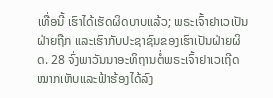ເທື່ອນີ້ ເຮົາໄດ້ເຮັດຜິດບາບແລ້ວ; ພຣະເຈົ້າຢາເວເປັນຝ່າຍຖືກ ແລະເຮົາກັບປະຊາຊົນຂອງເຮົາເປັນຝ່າຍຜິດ. 28 ຈົ່ງພາວັນນາອະທິຖານຕໍ່ພຣະເຈົ້າຢາເວເຖີດ ໝາກເຫັບແລະຟ້າຮ້ອງໄດ້ລົງ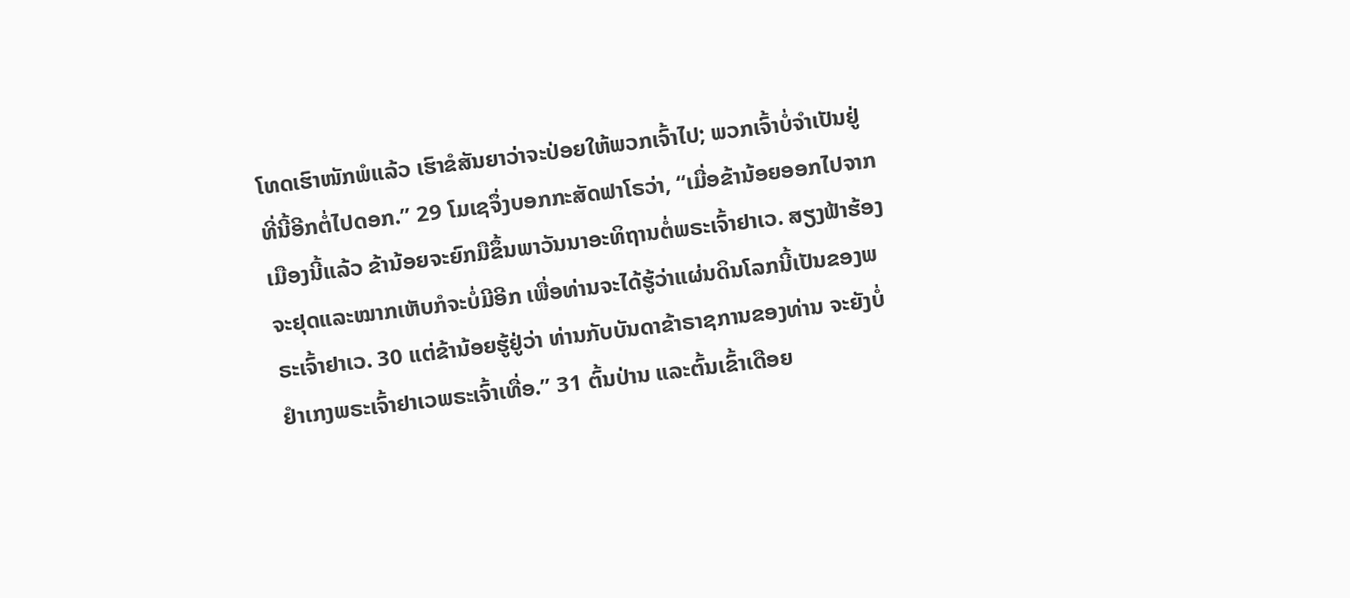ໂທດເຮົາໜັກພໍແລ້ວ ເຮົາຂໍສັນຍາວ່າຈະປ່ອຍໃຫ້ພວກເຈົ້າໄປ; ພວກເຈົ້າບໍ່ຈຳເປັນຢູ່ທີ່ນີ້ອີກຕໍ່ໄປດອກ.” 29 ໂມເຊຈຶ່ງບອກກະສັດຟາໂຣວ່າ, “ເມື່ອຂ້ານ້ອຍອອກໄປຈາກເມືອງນີ້ແລ້ວ ຂ້ານ້ອຍຈະຍົກມືຂຶ້ນພາວັນນາອະທິຖານຕໍ່ພຣະເຈົ້າຢາເວ. ສຽງຟ້າຮ້ອງຈະຢຸດແລະໝາກເຫັບກໍຈະບໍ່ມີອີກ ເພື່ອທ່ານຈະໄດ້ຮູ້ວ່າແຜ່ນດິນໂລກນີ້ເປັນຂອງພຣະເຈົ້າຢາເວ. 30 ແຕ່ຂ້ານ້ອຍຮູ້ຢູ່ວ່າ ທ່ານກັບບັນດາຂ້າຣາຊການຂອງທ່ານ ຈະຍັງບໍ່ຢຳເກງພຣະເຈົ້າຢາເວພຣະເຈົ້າເທື່ອ.” 31 ຕົ້ນປ່ານ ແລະຕົ້ນເຂົ້າເດືອຍ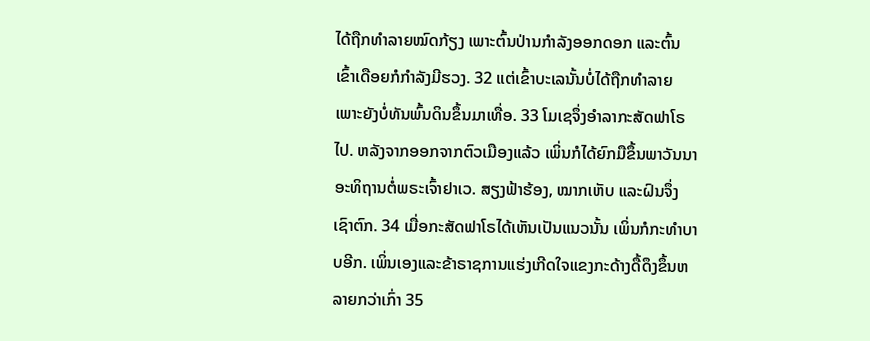ໄດ້ຖືກທຳລາຍໝົດກ້ຽງ ເພາະຕົ້ນປ່ານກຳລັງອອກດອກ ແລະຕົ້ນເຂົ້າເດືອຍກໍກຳລັງມີຮວງ. 32 ແຕ່ເຂົ້າບະເລນັ້ນບໍ່ໄດ້ຖືກທຳລາຍ ເພາະຍັງບໍ່ທັນພົ້ນດິນຂຶ້ນມາເທື່ອ. 33 ໂມເຊຈຶ່ງອຳລາກະສັດຟາໂຣໄປ. ຫລັງຈາກອອກຈາກຕົວເມືອງແລ້ວ ເພິ່ນກໍໄດ້ຍົກມືຂຶ້ນພາວັນນາອະທິຖານຕໍ່ພຣະເຈົ້າຢາເວ. ສຽງຟ້າຮ້ອງ, ໝາກເຫັບ ແລະຝົນຈຶ່ງເຊົາຕົກ. 34 ເມື່ອກະສັດຟາໂຣໄດ້ເຫັນເປັນແນວນັ້ນ ເພິ່ນກໍກະທຳບາບອີກ. ເພິ່ນເອງແລະຂ້າຣາຊການແຮ່ງເກີດໃຈແຂງກະດ້າງດື້ດຶງຂຶ້ນຫລາຍກວ່າເກົ່າ 35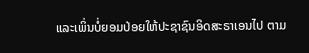ແລະເພິ່ນບໍ່ຍອມປ່ອຍໃຫ້ປະຊາຊົນອິດສະຣາເອນໄປ ຕາມ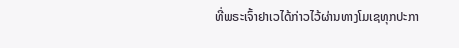ທີ່ພຣະເຈົ້າຢາເວໄດ້ກ່າວໄວ້ຜ່ານທາງໂມເຊທຸກປະກາ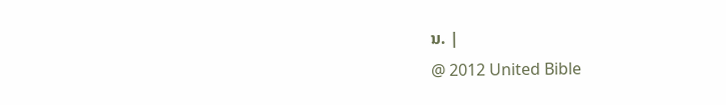ນ. |
@ 2012 United Bible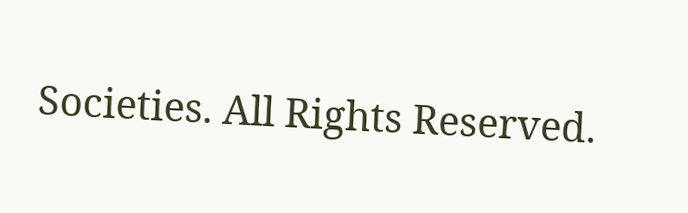Societies. All Rights Reserved.